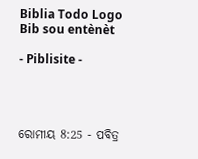Biblia Todo Logo
Bib sou entènèt

- Piblisite -




ରୋମୀୟ 8:25 - ପବିତ୍ର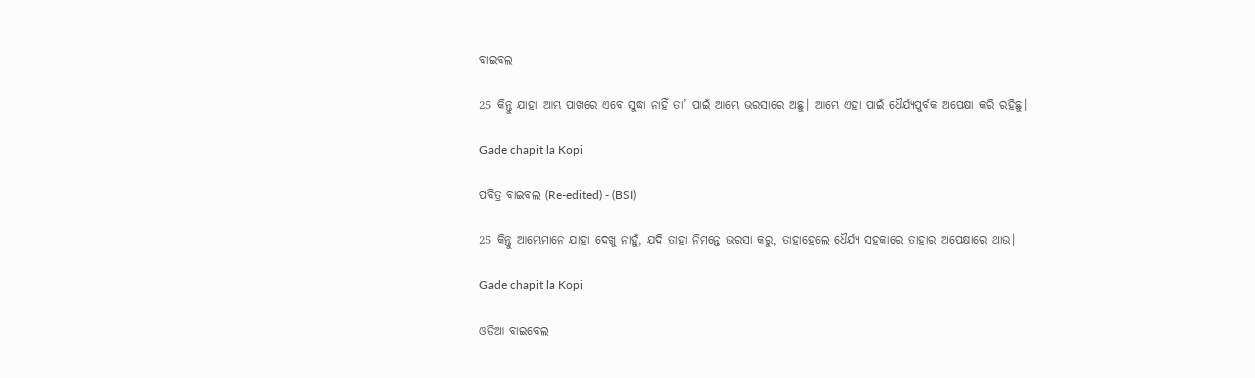ବାଇବଲ

25 କିନ୍ତୁ ଯାହା ଆମ୍ଭ ପାଖରେ ଏବେ ସୁଦ୍ଧା ନାହିଁ ତା’ ପାଇଁ ଆମ୍ଭେ ଭରସାରେ ଅଛୁ। ଆମ୍ଭେ ଏହା ପାଇଁ ଧୈର୍ଯ୍ୟପୁର୍ବକ ଅପେକ୍ଷା କରି ରହିଛୁ।

Gade chapit la Kopi

ପବିତ୍ର ବାଇବଲ (Re-edited) - (BSI)

25 କିନ୍ତୁ ଆମ୍ଭେମାନେ ଯାହା ଦେଖୁ ନାହୁଁ, ଯଦି ତାହା ନିମନ୍ତେ ଭରସା କରୁ, ତାହାହେଲେ ଧୈର୍ଯ୍ୟ ସହକାରେ ତାହାର ଅପେକ୍ଷାରେ ଥାଉ।

Gade chapit la Kopi

ଓଡିଆ ବାଇବେଲ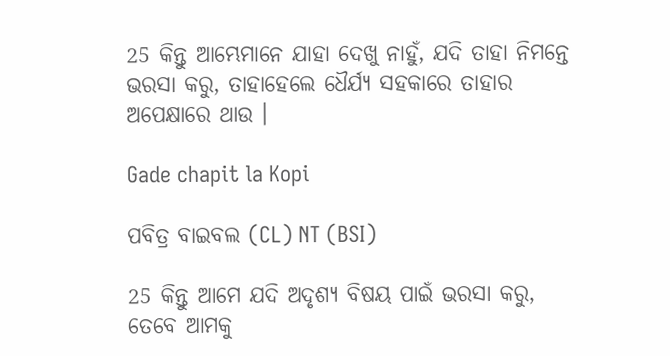25 କିନ୍ତୁ ଆମ୍ଭେମାନେ ଯାହା ଦେଖୁ ନାହୁଁ, ଯଦି ତାହା ନିମନ୍ତେ ଭରସା କରୁ, ତାହାହେଲେ ଧୈର୍ଯ୍ୟ ସହକାରେ ତାହାର ଅପେକ୍ଷାରେ ଥାଉ ।

Gade chapit la Kopi

ପବିତ୍ର ବାଇବଲ (CL) NT (BSI)

25 କିନ୍ତୁ ଆମେ ଯଦି ଅଦୃଶ୍ୟ ବିଷୟ ପାଇଁ ଭରସା କରୁ, ତେବେ ଆମକୁ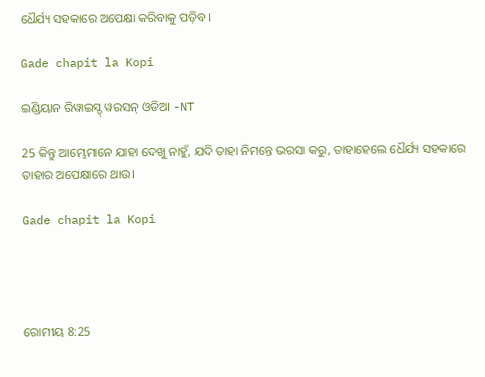ଧୈର୍ଯ୍ୟ ସହକାରେ ଅପେକ୍ଷା କରିବାକୁ ପଡ଼ିବ।

Gade chapit la Kopi

ଇଣ୍ଡିୟାନ ରିୱାଇସ୍ଡ୍ ୱରସନ୍ ଓଡିଆ -NT

25 କିନ୍ତୁ ଆମ୍ଭେମାନେ ଯାହା ଦେଖୁ ନାହୁଁ, ଯଦି ତାହା ନିମନ୍ତେ ଭରସା କରୁ, ତାହାହେଲେ ଧୈର୍ଯ୍ୟ ସହକାରେ ତାହାର ଅପେକ୍ଷାରେ ଥାଉ।

Gade chapit la Kopi




ରୋମୀୟ 8:25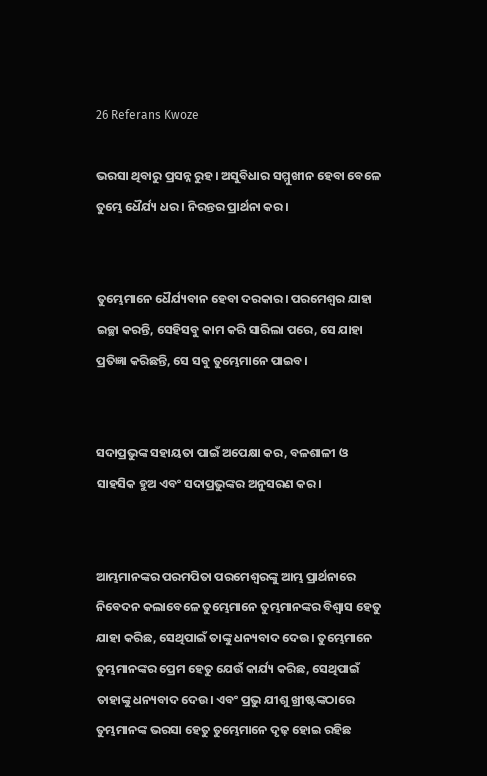26 Referans Kwoze

ଭରସା ଥିବାରୁ ପ୍ରସନ୍ନ ରୁହ। ଅସୁବିଧାର ସମ୍ମୁଖୀନ ହେବା ବେଳେ ତୁମ୍ଭେ ଧୈର୍ଯ୍ୟ ଧର। ନିରନ୍ତର ପ୍ରାର୍ଥନା କର।


ତୁମ୍ଭେମାନେ ଧୈର୍ଯ୍ୟବାନ ହେବା ଦରକାର। ପରମେଶ୍ୱର ଯାହା ଇଚ୍ଛା କରନ୍ତି, ସେହିସବୁ କାମ କରି ସାରିଲା ପରେ, ସେ ଯାହା ପ୍ରତିଜ୍ଞା କରିଛନ୍ତି, ସେ ସବୁ ତୁମ୍ଭେମାନେ ପାଇବ।


ସଦାପ୍ରଭୁଙ୍କ ସହାୟତା ପାଇଁ ଅପେକ୍ଷା କର, ବଳଶାଳୀ ଓ ସାହସିକ ହୁଅ ଏବଂ ସଦାପ୍ରଭୁଙ୍କର ଅନୁସରଣ କର।


ଆମ୍ଭମାନଙ୍କର ପରମପିତା ପରମେଶ୍ୱରଙ୍କୁ ଆମ୍ଭ ପ୍ରାର୍ଥନାରେ ନିବେଦନ କଲାବେଳେ ତୁମ୍ଭେମାନେ ତୁମ୍ଭମାନଙ୍କର ବିଶ୍ୱାସ ହେତୁ ଯାହା କରିଛ, ସେଥିପାଇଁ ତାଙ୍କୁ ଧନ୍ୟବାଦ ଦେଉ। ତୁମ୍ଭେମାନେ ତୁମ୍ଭମାନଙ୍କର ପ୍ରେମ ହେତୁ ଯେଉଁ କାର୍ଯ୍ୟ କରିଛ, ସେଥିପାଇଁ ତାହାଙ୍କୁ ଧନ୍ୟବାଦ ଦେଉ। ଏବଂ ପ୍ରଭୁ ଯୀଶୁ ଖ୍ରୀଷ୍ଟଙ୍କଠାରେ ତୁମ୍ଭମାନଙ୍କ ଭରସା ହେତୁ ତୁମ୍ଭେମାନେ ଦୃଢ଼ ହୋଇ ରହିଛ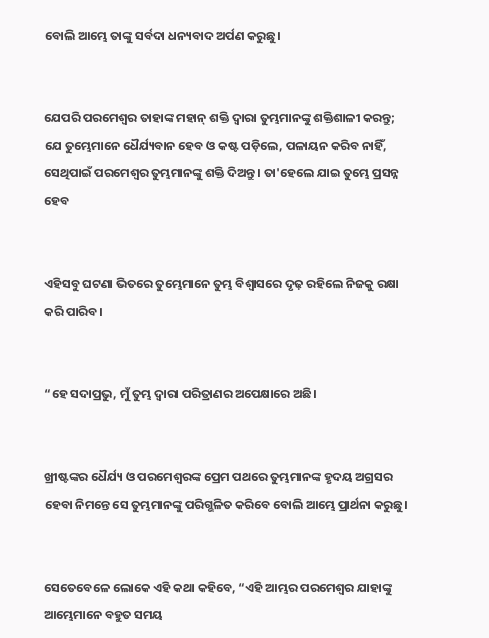ବୋଲି ଆମ୍ଭେ ତାଙ୍କୁ ସର୍ବଦା ଧନ୍ୟବାଦ ଅର୍ପଣ କରୁଛୁ।


ଯେପରି ପରମେଶ୍ୱର ତାହାଙ୍କ ମହାନ୍ ଶକ୍ତି ଦ୍ୱାରା ତୁମ୍ଭମାନଙ୍କୁ ଶକ୍ତିଶାଳୀ କରନ୍ତୁ; ଯେ ତୁମ୍ଭେମାନେ ଧୈର୍ଯ୍ୟବାନ ହେବ ଓ କଷ୍ଟ ପଡ଼ିଲେ, ପଳାୟନ କରିବ ନାହିଁ, ସେଥିପାଇଁ ପରମେଶ୍ୱର ତୁମ୍ଭମାନଙ୍କୁ ଶକ୍ତି ଦିଅନ୍ତୁ। ତା'ହେଲେ ଯାଇ ତୁମ୍ଭେ ପ୍ରସନ୍ନ ହେବ


ଏହିସବୁ ଘଟଣା ଭିତରେ ତୁମ୍ଭେମାନେ ତୁମ୍ଭ ବିଶ୍ୱାସରେ ଦୃଢ଼ ରହିଲେ ନିଜକୁ ରକ୍ଷା କରି ପାରିବ।


“ହେ ସଦାପ୍ରଭୁ, ମୁଁ ତୁମ୍ଭ ଦ୍ୱାରା ପରିତ୍ରାଣର ଅପେକ୍ଷାରେ ଅଛି।


ଖ୍ରୀଷ୍ଟଙ୍କର ଧୈର୍ଯ୍ୟ ଓ ପରମେଶ୍ୱରଙ୍କ ପ୍ରେମ ପଥରେ ତୁମ୍ଭମାନଙ୍କ ହୃଦୟ ଅଗ୍ରସର ହେବା ନିମନ୍ତେ ସେ ତୁମ୍ଭମାନଙ୍କୁ ପରିଗ୍ଭଳିତ କରିବେ ବୋଲି ଆମ୍ଭେ ପ୍ରାର୍ଥନା କରୁଛୁ।


ସେତେବେଳେ ଲୋକେ ଏହି କଥା କହିବେ, “ଏହି ଆମ୍ଭର ପରମେଶ୍ୱର ଯାହାଙ୍କୁ ଆମ୍ଭେମାନେ ବହୁତ ସମୟ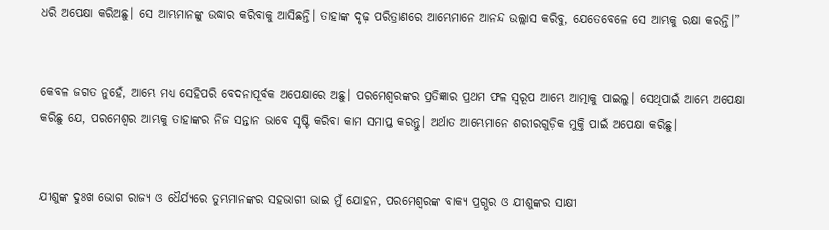ଧରି ଅପେକ୍ଷା କରିଅଛୁ। ସେ ଆମ୍ଭମାନଙ୍କୁ ଉଦ୍ଧାର କରିବାକୁ ଆସିଛନ୍ତି। ତାହାଙ୍କ ଦୃଢ଼ ପରିତ୍ରାଣରେ ଆମ୍ଭେମାନେ ଆନନ୍ଦ ଉଲ୍ଲାସ କରିବୁ, ଯେତେବେଳେ ସେ ଆମ୍ଭକୁ ରକ୍ଷା କରନ୍ତି।”


କେବଳ ଜଗତ ନୁହେଁ, ଆମ୍ଭେ ମଧ୍ୟ ସେହିପରି ବେଦନାପୂର୍ବକ ଅପେକ୍ଷାରେ ଅଛୁ। ପରମେଶ୍ୱରଙ୍କର ପ୍ରତିଜ୍ଞାର ପ୍ରଥମ ଫଳ ସ୍ୱରୂପ ଆମ୍ଭେ ଆତ୍ମାକୁ ପାଇଲୁ। ସେଥିପାଇଁ ଆମ୍ଭେ ଅପେକ୍ଷା କରିଛୁ ଯେ, ପରମେଶ୍ୱର ଆମ୍ଭକୁ ତାହାଙ୍କର ନିଜ ସନ୍ତାନ ଭାବେ ସୃଷ୍ଟି କରିବା କାମ ସମାପ୍ତ କରନ୍ତୁ। ଅର୍ଥାତ ଆମ୍ଭେମାନେ ଶରୀରଗୁଡ଼ିକ ମୁକ୍ତି ପାଇଁ ଅପେକ୍ଷା କରିଛୁ।


ଯୀଶୁଙ୍କ ଦୁଃଖ ଭୋଗ ରାଜ୍ୟ ଓ ଧୈର୍ଯ୍ୟରେ ତୁମ୍ଭମାନଙ୍କର ସହଭାଗୀ ଭାଇ ମୁଁ ଯୋହନ, ପରମେଶ୍ୱରଙ୍କ ବାକ୍ୟ ପ୍ରଗ୍ଭର ଓ ଯୀଶୁଙ୍କର ସାକ୍ଷୀ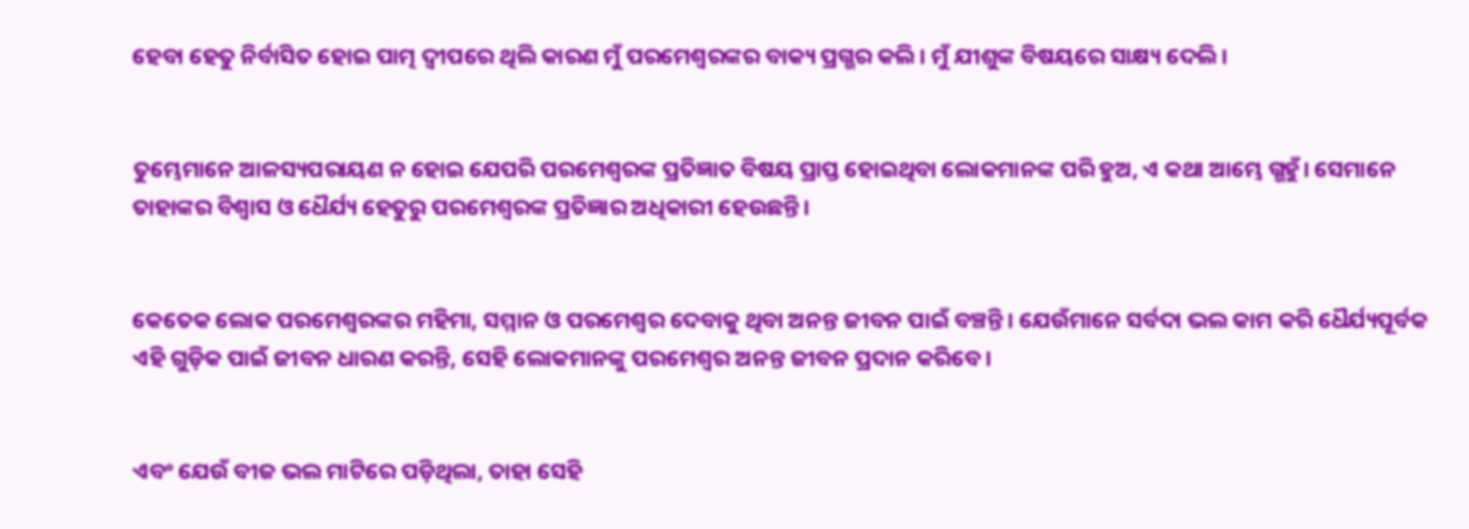ହେବା ହେତୁ ନିର୍ବାସିତ ହୋଇ ପାତ୍ମ ଦ୍ୱୀପରେ ଥିଲି କାରଣ ମୁଁ ପରମେଶ୍ୱରଙ୍କର ବାକ୍ୟ ପ୍ରଗ୍ଭର କଲି। ମୁଁ ଯୀଶୁଙ୍କ ବିଷୟରେ ସାକ୍ଷ୍ୟ ଦେଲି।


ତୁମ୍ଭେମାନେ ଆଳସ୍ୟପରାୟଣ ନ ହୋଇ ଯେପରି ପରମେଶ୍ୱରଙ୍କ ପ୍ରତିଜ୍ଞାତ ବିଷୟ ପ୍ରାପ୍ତ ହୋଇଥିବା ଲୋକମାନଙ୍କ ପରି ହୁଅ, ଏ କଥା ଆମ୍ଭେ ଗ୍ଭହୁଁ। ସେମାନେ ତାହାଙ୍କର ବିଶ୍ୱାସ ଓ ଧୈର୍ଯ୍ୟ ହେତୁରୁ ପରମେଶ୍ୱରଙ୍କ ପ୍ରତିଜ୍ଞାର ଅଧିକାରୀ ହେଉଛନ୍ତି।


କେତେକ ଲୋକ ପରମେଶ୍ୱରଙ୍କର ମହିମା, ସମ୍ମାନ ଓ ପରମେଶ୍ୱର ଦେବାକୁ ଥିବା ଅନନ୍ତ ଜୀବନ ପାଇଁ ବଞ୍ଚନ୍ତି। ଯେଉଁମାନେ ସର୍ବଦା ଭଲ କାମ କରି ଧୈର୍ଯ୍ୟପୂର୍ବକ ଏହି ଗୁଡ଼ିକ ପାଇଁ ଜୀବନ ଧାରଣ କରନ୍ତି, ସେହି ଲୋକମାନଙ୍କୁ ପରମେଶ୍ୱର ଅନନ୍ତ ଜୀବନ ପ୍ରଦାନ କରିବେ।


ଏବଂ ଯେଉଁ ବୀଜ ଭଲ ମାଟିରେ ପଡ଼ିଥିଲା, ତାହା ସେହି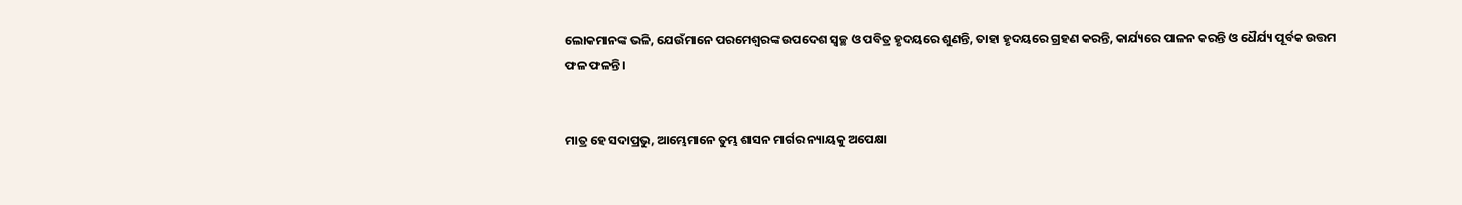ଲୋକମାନଙ୍କ ଭଳି, ଯେଉଁମାନେ ପରମେଶ୍ୱରଙ୍କ ଉପଦେଶ ସ୍ୱଚ୍ଛ ଓ ପବିତ୍ର ହୃଦୟରେ ଶୁଣନ୍ତି, ତାହା ହୃଦୟରେ ଗ୍ରହଣ କରନ୍ତି, କାର୍ଯ୍ୟରେ ପାଳନ କରନ୍ତି ଓ ଧୈର୍ଯ୍ୟ ପୂର୍ବକ ଉତ୍ତମ ଫଳ ଫଳନ୍ତି।


ମାତ୍ର ହେ ସଦାପ୍ରଭୁ, ଆମ୍ଭେମାନେ ତୁମ୍ଭ ଶାସନ ମାର୍ଗର ନ୍ୟାୟକୁ ଅପେକ୍ଷା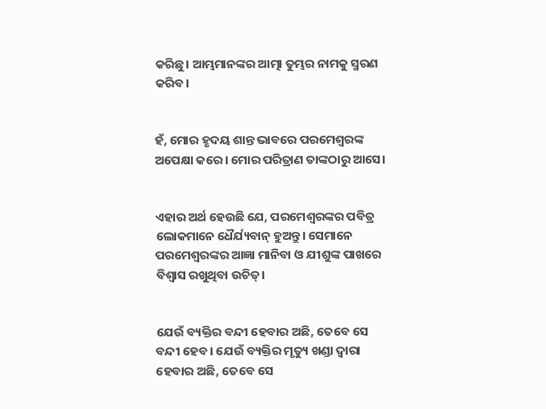କରିଛୁ। ଆମ୍ଭମାନଙ୍କର ଆତ୍ମା ତୁମ୍ଭର ନାମକୁ ସ୍ମରଣ କରିବ।


ହଁ, ମୋର ହୃଦୟ ଶାନ୍ତ ଭାବରେ ପରମେଶ୍ୱରଙ୍କ ଅପେକ୍ଷା କରେ। ମୋର ପରିତ୍ରାଣ ତାଙ୍କଠାରୁ ଆସେ।


ଏହାର ଅର୍ଥ ହେଉଛି ଯେ, ପରମେଶ୍ୱରଙ୍କର ପବିତ୍ର ଲୋକମାନେ ଧୈର୍ଯ୍ୟବାନ୍ ହୁଅନ୍ତୁ। ସେମାନେ ପରମେଶ୍ୱରଙ୍କର ଆଜ୍ଞା ମାନିବା ଓ ଯୀଶୁଙ୍କ ପାଖରେ ବିଶ୍ୱାସ ରଖୁଥିବା ଉଚିତ୍।


ଯେଉଁ ବ୍ୟକ୍ତିର ବନ୍ଦୀ ହେବାର ଅଛି, ତେବେ ସେ ବନ୍ଦୀ ହେବ। ଯେଉଁ ବ୍ୟକ୍ତିର ମୃତ୍ୟୁ ଖଣ୍ଡା ଦ୍ୱାରା ହେବାର ଅଛି, ତେବେ ସେ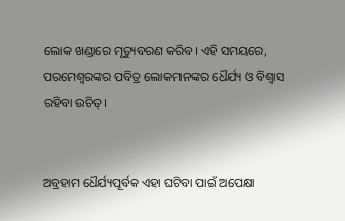ଲୋକ ଖଣ୍ଡାରେ ମୃତ୍ୟୁବରଣ କରିବ। ଏହି ସମୟରେ, ପରମେଶ୍ୱରଙ୍କର ପବିତ୍ର ଲୋକମାନଙ୍କର ଧୈର୍ଯ୍ୟ ଓ ବିଶ୍ୱାସ ରହିବା ଉଚିତ୍।


ଅବ୍ରହାମ ଧୈର୍ଯ୍ୟପୂର୍ବକ ଏହା ଘଟିବା ପାଇଁ ଅପେକ୍ଷା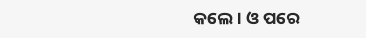କଲେ। ଓ ପରେ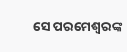ସେ ପରମେଶ୍ୱରଙ୍କ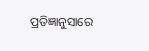ପ୍ରତିଜ୍ଞାନୁସାରେ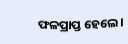ଫଳପ୍ରାପ୍ତ ହେଲେ।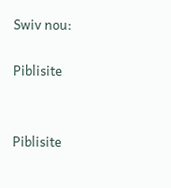Swiv nou:

Piblisite


Piblisite